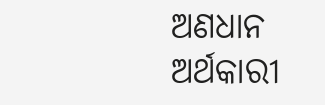ଅଣଧାନ ଅର୍ଥକାରୀ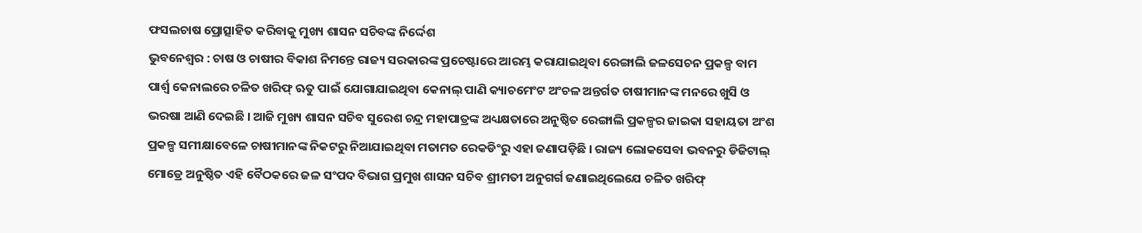ଫସଲଚାଷ ପ୍ରୋତ୍ସାହିତ କରିବାକୁ ମୁଖ୍ୟ ଶାସନ ସଚିବଙ୍କ ନିର୍ଦ୍ଦେଶ
ଭୁବନେଶ୍ୱର : ଚାଷ ଓ ଚାଷୀର ବିକାଶ ନିମନ୍ତେ ରାଜ୍ୟ ସରକାରଙ୍କ ପ୍ରଚେଷ୍ଟାରେ ଆରମ୍ଭ କରାଯାଇଥିବା ରେଙ୍ଗାଲି ଜଳସେଚନ ପ୍ରକଳ୍ପ ବାମ ପାର୍ଶ୍ୱ କେନାଲରେ ଚଳିତ ଖରିଫ୍ ଋତୁ ପାଇଁ ଯୋଗାଯାଇଥିବା କେନାଲ୍ ପାଣି କ୍ୟାଚମେଂଟ ଅଂଚଳ ଅନ୍ତର୍ଗତ ଚାଷୀମାନଙ୍କ ମନରେ ଖୁସି ଓ ଭରଷା ଆଣି ଦେଇଛି । ଆଜି ମୁଖ୍ୟ ଶାସନ ସଚିବ ସୁରେଶ ଚନ୍ଦ୍ର ମହାପାତ୍ରଙ୍କ ଅଧ୍ୟକ୍ଷତାରେ ଅନୁଷ୍ଠିତ ରେଙ୍ଗାଲି ପ୍ରକଳ୍ପର ଜାଇକା ସହାୟତା ଅଂଶ ପ୍ରକଳ୍ପ ସମୀକ୍ଷାବେଳେ ଚାଷୀମାନଙ୍କ ନିକଟରୁ ନିଆଯାଇଥିବା ମତାମତ ରେକଡିଂରୁ ଏହା ଜଣାପଡ଼ିଛି । ରାଜ୍ୟ ଲୋକସେବା ଭବନରୁ ଡିଜିଟାଲ୍ ମୋଡ୍ରେ ଅନୁଷ୍ଠିତ ଏହି ବୈଠକରେ ଜଳ ସଂପଦ ବିଭାଗ ପ୍ରମୁଖ ଶାସନ ସଚିବ ଶ୍ରୀମତୀ ଅନୁଗର୍ଗ ଜଣାଇଥିଲେଯେ ଚଳିତ ଖରିଫ୍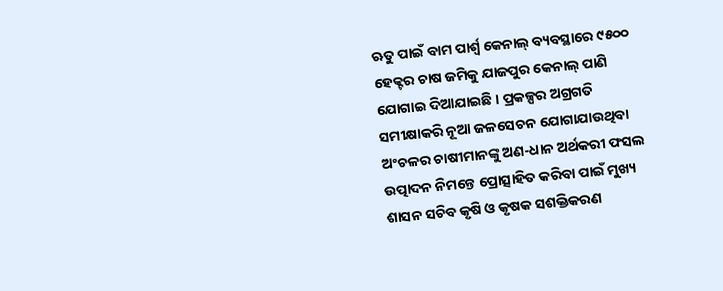ଋତୁ ପାଇଁ ବାମ ପାର୍ଶ୍ୱ କେନାଲ୍ ବ୍ୟବସ୍ଥାରେ ୯୫୦୦ ହେକ୍ଟର ଚାଷ ଜମିକୁ ଯାଜପୁର କେନାଲ୍ ପାଣି ଯୋଗାଇ ଦିଆଯାଇଛି । ପ୍ରକଳ୍ପର ଅଗ୍ରଗତି ସମୀକ୍ଷାକରି ନୂଆ ଜଳସେଚନ ଯୋଗାଯାଉଥିବା ଅଂଚଳର ଚାଷୀମାନଙ୍କୁ ଅଣ-ଧାନ ଅର୍ଥକରୀ ଫସଲ ଉତ୍ପାଦନ ନିମନ୍ତେ ପ୍ରୋତ୍ସାହିତ କରିବା ପାଇଁ ମୁଖ୍ୟ ଶାସନ ସଚିବ କୃଷି ଓ କୃଷକ ସଶକ୍ତିକରଣ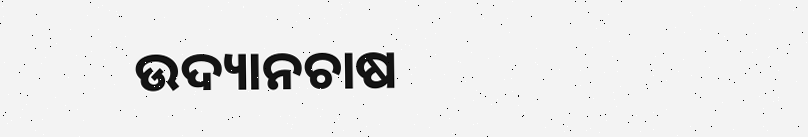ଉଦ୍ୟାନଚାଷ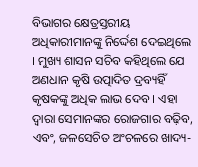ବିଭାଗର କ୍ଷେତ୍ରସ୍ତରୀୟ ଅଧିକାରୀମାନଙ୍କୁ ନିର୍ଦ୍ଦେଶ ଦେଇଥିଲେ । ମୁଖ୍ୟ ଶାସନ ସଚିବ କହିଥିଲେ ଯେ ଅଣଧାନ କୃଷି ଉତ୍ପାଦିତ ଦ୍ରବ୍ୟହିଁ କୃଷକଙ୍କୁ ଅଧିକ ଲାଭ ଦେବ । ଏହା ଦ୍ୱାରା ସେମାନଙ୍କର ରୋଜଗାର ବଢ଼ିବ, ଏବଂ, ଜଳସେଚିତ ଅଂଚଳରେ ଖାଦ୍ୟ-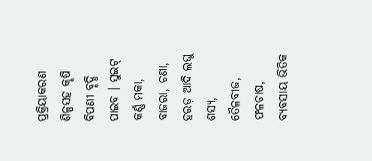ପ୍ରକ୍ରିୟାକରଣ ଶିଳ୍ପସହ କୃଷି ବିପଣୀ ବୃଦ୍ଧି ପାଇବ । ସୁଇଟ୍ କର୍ଣ୍ଣ ମକା, ବାଜରା, ଚଣା, ହରଡ଼ ଆଦି ଲଘୁ ଶସ୍ୟ, ତୈଳବୀଜ, ଫଳଚାଷ, ବ୍ୟବସାୟ ଭିତିକ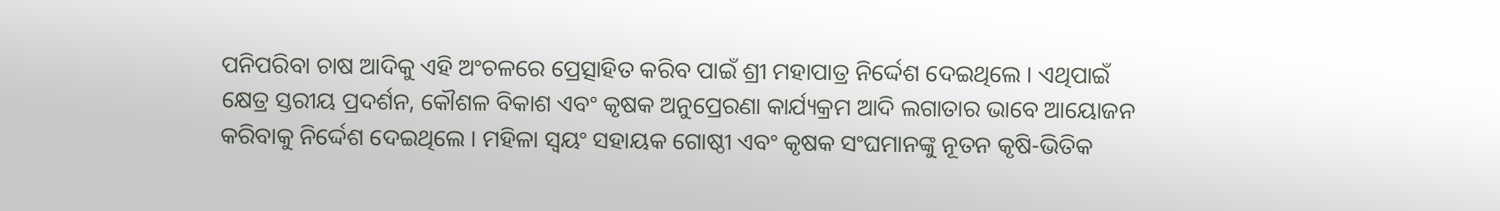ପନିପରିବା ଚାଷ ଆଦିକୁ ଏହି ଅଂଚଳରେ ପ୍ରେତ୍ସାହିତ କରିବ ପାଇଁ ଶ୍ରୀ ମହାପାତ୍ର ନିର୍ଦ୍ଦେଶ ଦେଇଥିଲେ । ଏଥିପାଇଁ କ୍ଷେତ୍ର ସ୍ତରୀୟ ପ୍ରଦର୍ଶନ, କୌଶଳ ବିକାଶ ଏବଂ କୃଷକ ଅନୁପ୍ରେରଣା କାର୍ଯ୍ୟକ୍ରମ ଆଦି ଲଗାତାର ଭାବେ ଆୟୋଜନ କରିବାକୁ ନିର୍ଦ୍ଦେଶ ଦେଇଥିଲେ । ମହିଳା ସ୍ୱୟଂ ସହାୟକ ଗୋଷ୍ଠୀ ଏବଂ କୃଷକ ସଂଘମାନଙ୍କୁ ନୂତନ କୃଷି-ଭିତିକ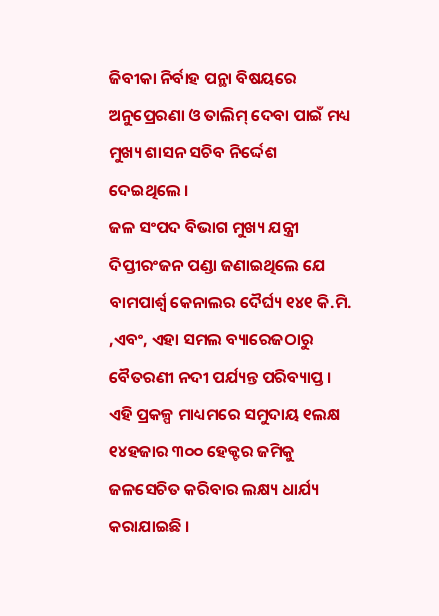ଜିବୀକା ନିର୍ବାହ ପନ୍ଥା ବିଷୟରେ ଅନୁପ୍ରେରଣା ଓ ତାଲିମ୍ ଦେବା ପାଇଁ ମଧ୍ୟ ମୁଖ୍ୟ ଶାସନ ସଚିବ ନିର୍ଦ୍ଦେଶ ଦେଇଥିଲେ ।
ଜଳ ସଂପଦ ବିଭାଗ ମୁଖ୍ୟ ଯନ୍ତ୍ରୀ ଦିପ୍ତୀରଂଜନ ପଣ୍ଡା ଜଣାଇଥିଲେ ଯେ ବାମପାର୍ଶ୍ୱ କେନାଲର ଦୈର୍ଘ୍ୟ ୧୪୧ କି.ମି. ,ଏବଂ, ଏହା ସମଲ ବ୍ୟାରେଜଠାରୁ ବୈତରଣୀ ନଦୀ ପର୍ଯ୍ୟନ୍ତ ପରିବ୍ୟାପ୍ତ । ଏହି ପ୍ରକଳ୍ପ ମାଧ୍ୟମରେ ସମୁଦାୟ ୧ଲକ୍ଷ ୧୪ହଜାର ୩୦୦ ହେକ୍ଟର ଜମିକୁ ଜଳସେଚିତ କରିବାର ଲକ୍ଷ୍ୟ ଧାର୍ଯ୍ୟ କରାଯାଇଛି ।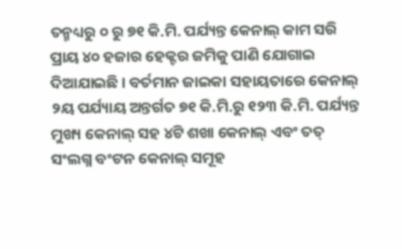ତନ୍ମଧ୍ୟରୁ ୦ ରୁ ୭୧ କି.ମି. ପର୍ଯ୍ୟନ୍ତ କେନାଲ୍ କାମ ସରି ପ୍ରାୟ ୪୦ ହଜାର ହେକ୍ଟର ଜମିକୁ ପାଣି ଯୋଗାଇ ଦିଆଯାଇଛି । ବର୍ତମାନ ଜାଇକା ସହାୟତାରେ କେନାଲ୍ ୨ୟ ପର୍ଯ୍ୟାୟ ଅନ୍ତର୍ଗତ ୭୧ କି.ମି.ରୁ ୧୨୩ କି.ମି. ପର୍ଯ୍ୟନ୍ତ ମୁଖ୍ୟ କେନାଲ୍ ସହ ୪ଟି ଶଖା କେନାଲ୍ ଏବଂ ତତ୍ ସଂଲଗ୍ନ ବଂଟନ କେନାଲ୍ ସମୂହ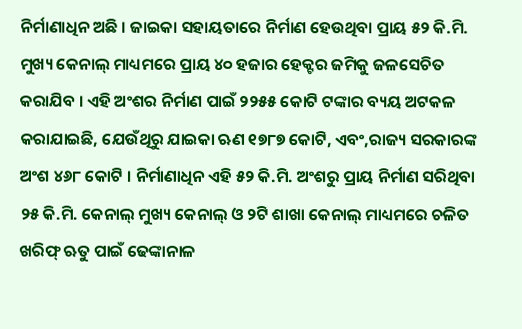ନିର୍ମାଣାଧିନ ଅଛି । ଜାଇକା ସହାୟତାରେ ନିର୍ମାଣ ହେଉଥିବା ପ୍ରାୟ ୫୨ କି.ମି. ମୁଖ୍ୟ କେନାଲ୍ ମାଧ୍ୟମରେ ପ୍ରାୟ ୪୦ ହଜାର ହେକ୍ଟର ଜମିକୁ ଜଳସେଚିତ କରାଯିବ । ଏହି ଅଂଶର ନିର୍ମାଣ ପାଇଁ ୨୨୫୫ କୋଟି ଟଙ୍କାର ବ୍ୟୟ ଅଟକଳ କରାଯାଇଛି, ଯେଉଁଥିରୁ ଯାଇକା ଋଣ ୧୭୮୭ କୋଟି, ଏବଂ,ରାଜ୍ୟ ସରକାରଙ୍କ ଅଂଶ ୪୬୮ କୋଟି । ନିର୍ମାଣାଧିନ ଏହି ୫୨ କି.ମି. ଅଂଶରୁ ପ୍ରାୟ ନିର୍ମାଣ ସରିଥିବା ୨୫ କି.ମି. କେନାଲ୍ ମୁଖ୍ୟ କେନାଲ୍ ଓ ୨ଟି ଶାଖା କେନାଲ୍ ମାଧ୍ୟମରେ ଚଳିତ ଖରିଫ୍ ଋତୁ ପାଇଁ ଢେଙ୍କାନାଳ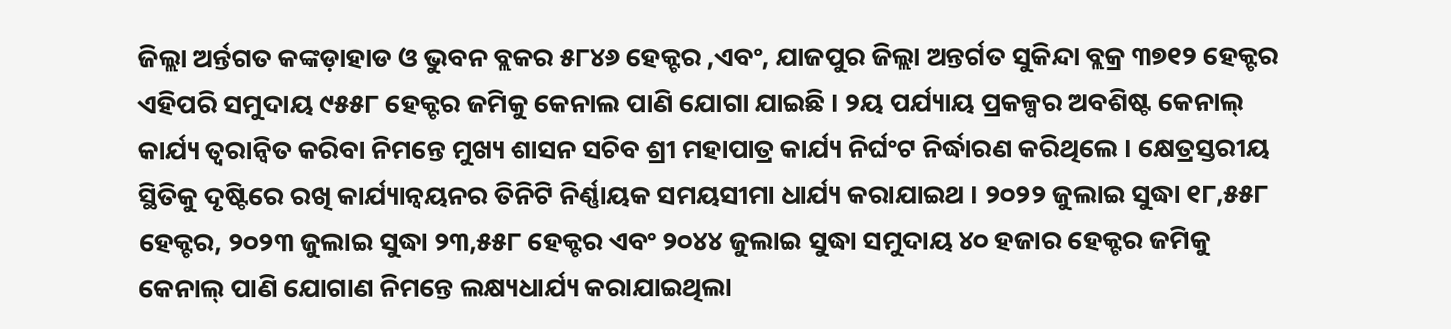ଜିଲ୍ଲା ଅର୍ନ୍ତଗତ କଙ୍କଡ଼ାହାଡ ଓ ଭୁବନ ବ୍ଲକର ୫୮୪୬ ହେକ୍ଟର ,ଏବଂ, ଯାଜପୁର ଜିଲ୍ଲା ଅନ୍ତର୍ଗତ ସୁକିନ୍ଦା ବ୍ଲକ୍ର ୩୭୧୨ ହେକ୍ଟର ଏହିପରି ସମୁଦାୟ ୯୫୫୮ ହେକ୍ଟର ଜମିକୁ କେନାଲ ପାଣି ଯୋଗା ଯାଇଛି । ୨ୟ ପର୍ଯ୍ୟାୟ ପ୍ରକଳ୍ପର ଅବଶିଷ୍ଟ କେନାଲ୍ କାର୍ଯ୍ୟ ତ୍ୱରାନ୍ୱିତ କରିବା ନିମନ୍ତେ ମୁଖ୍ୟ ଶାସନ ସଚିବ ଶ୍ରୀ ମହାପାତ୍ର କାର୍ଯ୍ୟ ନିର୍ଘଂଟ ନିର୍ଦ୍ଧାରଣ କରିଥିଲେ । କ୍ଷେତ୍ରସ୍ତରୀୟ ସ୍ଥିତିକୁ ଦୃଷ୍ଟିରେ ରଖି କାର୍ଯ୍ୟାନ୍ୱୟନର ତିନିଟି ନିର୍ଣ୍ଣାୟକ ସମୟସୀମା ଧାର୍ଯ୍ୟ କରାଯାଇଥ । ୨୦୨୨ ଜୁଲାଇ ସୁଦ୍ଧା ୧୮,୫୫୮ ହେକ୍ଟର, ୨୦୨୩ ଜୁଲାଇ ସୁଦ୍ଧା ୨୩,୫୫୮ ହେକ୍ଟର ଏବଂ ୨୦୪୪ ଜୁଲାଇ ସୁଦ୍ଧା ସମୁଦାୟ ୪୦ ହଜାର ହେକ୍ଟର ଜମିକୁ କେନାଲ୍ ପାଣି ଯୋଗାଣ ନିମନ୍ତେ ଲକ୍ଷ୍ୟଧାର୍ଯ୍ୟ କରାଯାଇଥିଲା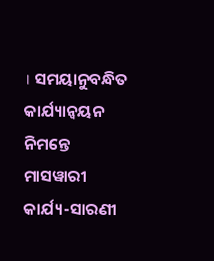। ସମୟାନୁବନ୍ଧିତ କାର୍ଯ୍ୟାନ୍ୱୟନ ନିମନ୍ତେ ମାସୱାରୀ କାର୍ଯ୍ୟ-ସାରଣୀ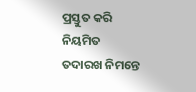ପ୍ରସ୍ତୁତ କରି ନିୟମିତ ତଦାରଖ ନିମନ୍ତେ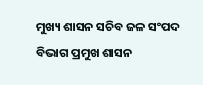ମୁଖ୍ୟ ଶାସନ ସଚିବ ଜଳ ସଂପଦ ବିଭାଗ ପ୍ରମୁଖ ଶାସନ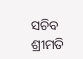ସଚିବ ଶ୍ରୀମତି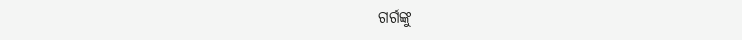ଗର୍ଗଙ୍କୁ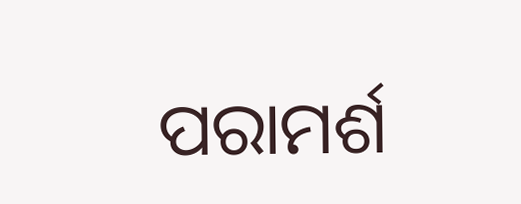ପରାମର୍ଶ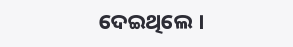ଦେଇଥିଲେ ।